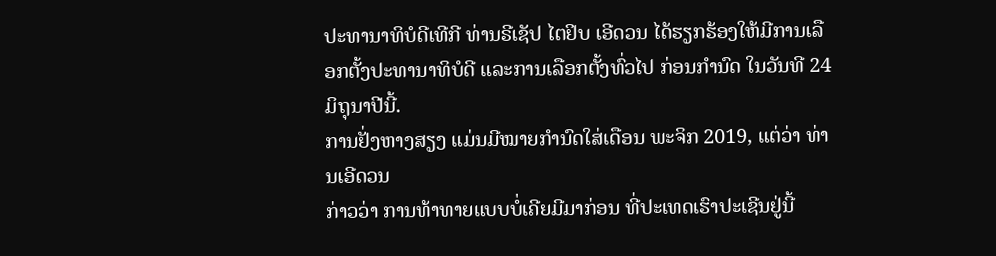ປະທານາທິບໍດີເທີກີ ທ່ານຣີເຊັປ ໄຕຢິບ ເອີດວນ ໄດ້ຮຽກຮ້ອງໃຫ້ມີການເລືອກຕັ້ງປະທານາທິບໍດີ ແລະການເລືອກຕັ້ງທົ່ວໄປ ກ່ອນກຳນົດ ໃນວັນທີ 24 ມິຖຸນາປີນີ້.
ການຢັ່ງຫາງສຽງ ແມ່ນມີໝາຍກຳນົດໃສ່ເດືອນ ພະຈິກ 2019, ແຕ່ວ່າ ທ່ານເອີດວນ
ກ່າວວ່າ ການທ້າທາຍແບບບໍ່ເຄີຍມີມາກ່ອນ ທີ່ປະເທດເຮົາປະເຊີນຢູ່ນີ້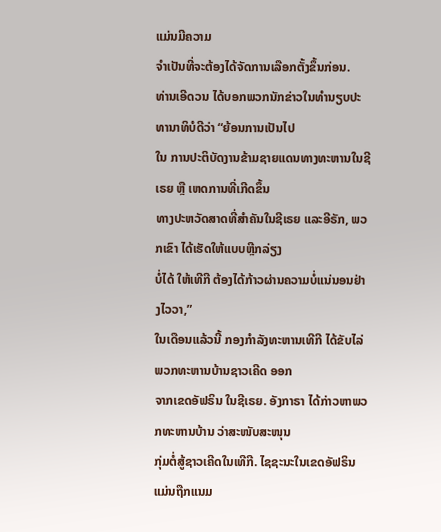ແມ່ນມີຄວາມ
ຈຳເປັນທີ່ຈະຕ້ອງໄດ້ຈັດການເລືອກຕັ້ງຂຶ້ນກ່ອນ.
ທ່ານເອີດວນ ໄດ້ບອກພວກນັກຂ່າວໃນທຳນຽບປະທານາທິບໍດີວ່າ “ຍ້ອນການເປັນໄປ
ໃນ ການປະຕິບັດງານຂ້າມຊາຍແດນທາງທະຫານໃນຊີເຣຍ ຫຼື ເຫດການທີ່ເກີດຂຶ້ນ
ທາງປະຫວັດສາດທີ່ສຳຄັນໃນຊີເຣຍ ແລະອີຣັກ, ພວກເຂົາ ໄດ້ເຮັດໃຫ້ແບບຫຼີກລ່ຽງ
ບໍ່ໄດ້ ໃຫ້ເທີກີ ຕ້ອງໄດ້ກ້າວຜ່ານຄວາມບໍ່ແນ່ນອນຢ່າງໄວວາ,”
ໃນເດືອນແລ້ວນີ້ ກອງກຳລັງທະຫານເທີກີ ໄດ້ຂັບໄລ່ພວກທະຫານບ້ານຊາວເຄີດ ອອກ
ຈາກເຂດອັຟຣິນ ໃນຊີເຣຍ. ອັງກາຣາ ໄດ້ກ່າວຫາພວກທະຫານບ້ານ ວ່າສະໜັບສະໜຸນ
ກຸ່ມຕໍ່ສູ້ຊາວເຄີດໃນເທີກີ. ໄຊຊະນະໃນເຂດອັຟຣິນ ແມ່ນຖືກແນມ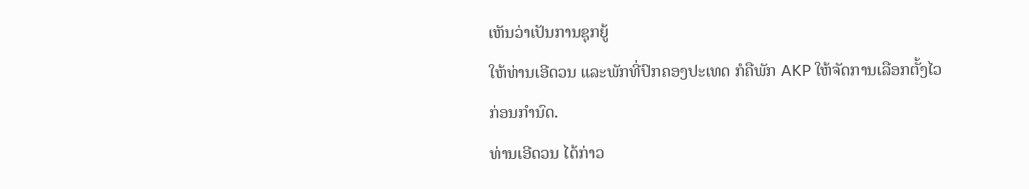ເຫັນວ່າເປັນການຊຸກຍູ້
ໃຫ້ທ່ານເອີດວນ ແລະພັກທີ່ປົກຄອງປະເທດ ກໍຄືພັກ AKP ໃຫ້ຈັດການເລືອກຕັ້ງໄວ
ກ່ອນກຳນົດ.
ທ່ານເອີດວນ ໄດ້ກ່າວ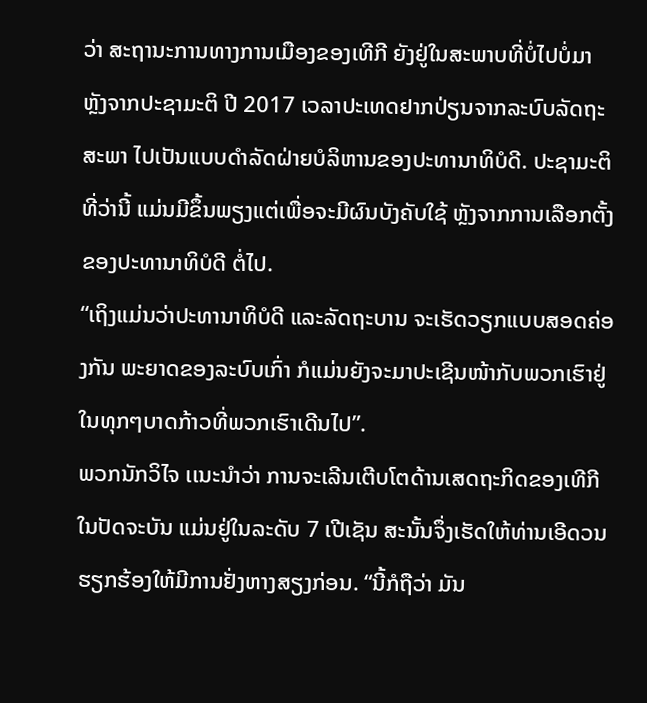ວ່າ ສະຖານະການທາງການເມືອງຂອງເທີກີ ຍັງຢູ່ໃນສະພາບທີ່ບໍ່ໄປບໍ່ມາ ຫຼັງຈາກປະຊາມະຕິ ປີ 2017 ເວລາປະເທດຢາກປ່ຽນຈາກລະບົບລັດຖະສະພາ ໄປເປັນແບບດຳລັດຝ່າຍບໍລິຫານຂອງປະທານາທິບໍດີ. ປະຊາມະຕິທີ່ວ່ານີ້ ແມ່ນມີຂຶ້ນພຽງແຕ່ເພື່ອຈະມີຜົນບັງຄັບໃຊ້ ຫຼັງຈາກການເລືອກຕັ້ງຂອງປະທານາທິບໍດີ ຕໍ່ໄປ.
“ເຖິງແມ່ນວ່າປະທານາທິບໍດີ ແລະລັດຖະບານ ຈະເຮັດວຽກແບບສອດຄ່ອງກັນ ພະຍາດຂອງລະບົບເກົ່າ ກໍແມ່ນຍັງຈະມາປະເຊີນໜ້າກັບພວກເຮົາຢູ່ ໃນທຸກໆບາດກ້າວທີ່ພວກເຮົາເດີນໄປ”.
ພວກນັກວິໄຈ ເເນະນຳວ່າ ການຈະເລີນເຕີບໂຕດ້ານເສດຖະກິດຂອງເທີກີ ໃນປັດຈະບັນ ແມ່ນຢູ່ໃນລະດັບ 7 ເປີເຊັນ ສະນັ້ນຈຶ່ງເຮັດໃຫ້ທ່ານເອີດວນ ຮຽກຮ້ອງໃຫ້ມີການຢັ່ງຫາງສຽງກ່ອນ. “ນີ້ກໍຖືວ່າ ມັນ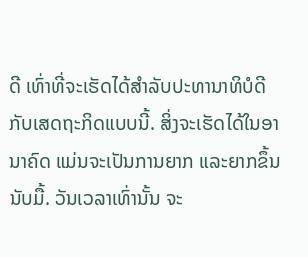ດີ ເທົ່າທີ່ຈະເຮັດໄດ້ສຳລັບປະທານາທິບໍດີ ກັບເສດຖະກິດແບບນີ້. ສິ່ງຈະເຮັດໄດ້ໃນອານາຄົດ ແມ່ນຈະເປັນການຍາກ ແລະຍາກຂຶ້ນນັບມື້. ວັນເວລາເທົ່ານັ້ນ ຈະ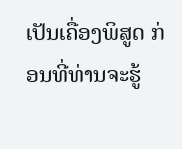ເປັນເຄື່ອງພິສູດ ກ່ອນທີ່ທ່ານຈະຮູ້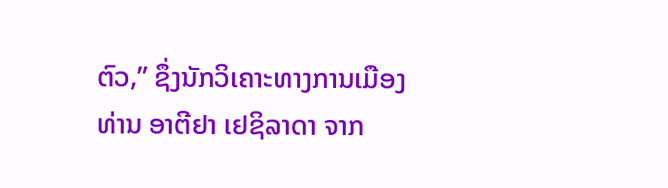ຕົວ,” ຊຶ່ງນັກວິເຄາະທາງການເມືອງ ທ່ານ ອາຕີຢາ ເຢຊິລາດາ ຈາກ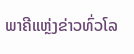ພາຄີແຫຼ່ງຂ່າວທົ່ວໂລ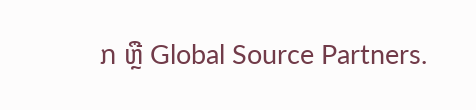ກ ຫຼື Global Source Partners.